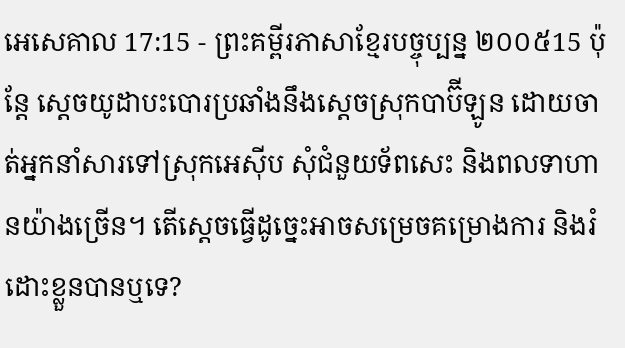អេសេគាល 17:15 - ព្រះគម្ពីរភាសាខ្មែរបច្ចុប្បន្ន ២០០៥15 ប៉ុន្តែ ស្ដេចយូដាបះបោរប្រឆាំងនឹងស្ដេចស្រុកបាប៊ីឡូន ដោយចាត់អ្នកនាំសារទៅស្រុកអេស៊ីប សុំជំនួយទ័ពសេះ និងពលទាហានយ៉ាងច្រើន។ តើស្ដេចធ្វើដូច្នេះអាចសម្រេចគម្រោងការ និងរំដោះខ្លួនបានឬទេ?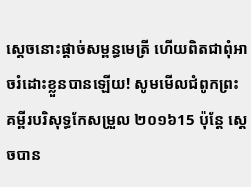ស្ដេចនោះផ្ដាច់សម្ពន្ធមេត្រី ហើយពិតជាពុំអាចរំដោះខ្លួនបានឡើយ! សូមមើលជំពូកព្រះគម្ពីរបរិសុទ្ធកែសម្រួល ២០១៦15 ប៉ុន្តែ ស្តេចបាន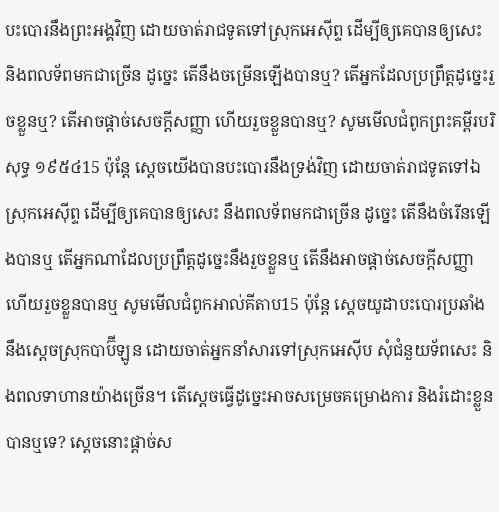បះបោរនឹងព្រះអង្គវិញ ដោយចាត់រាជទូតទៅស្រុកអេស៊ីព្ទ ដើម្បីឲ្យគេបានឲ្យសេះ និងពលទ័ពមកជាច្រើន ដូច្នេះ តើនឹងចម្រើនឡើងបានឬ? តើអ្នកដែលប្រព្រឹត្តដូច្នេះរួចខ្លួនឬ? តើអាចផ្តាច់សេចក្ដីសញ្ញា ហើយរួចខ្លួនបានឬ? សូមមើលជំពូកព្រះគម្ពីរបរិសុទ្ធ ១៩៥៤15 ប៉ុន្តែ ស្តេចយើងបានបះបោរនឹងទ្រង់វិញ ដោយចាត់រាជទូតទៅឯស្រុកអេស៊ីព្ទ ដើម្បីឲ្យគេបានឲ្យសេះ នឹងពលទ័ពមកជាច្រើន ដូច្នេះ តើនឹងចំរើនឡើងបានឬ តើអ្នកណាដែលប្រព្រឹត្តដូច្នេះនឹងរួចខ្លួនឬ តើនឹងអាចផ្តាច់សេចក្ដីសញ្ញា ហើយរួចខ្លួនបានឬ សូមមើលជំពូកអាល់គីតាប15 ប៉ុន្តែ ស្ដេចយូដាបះបោរប្រឆាំងនឹងស្ដេចស្រុកបាប៊ីឡូន ដោយចាត់អ្នកនាំសារទៅស្រុកអេស៊ីប សុំជំនួយទ័ពសេះ និងពលទាហានយ៉ាងច្រើន។ តើស្ដេចធ្វើដូច្នេះអាចសម្រេចគម្រោងការ និងរំដោះខ្លួនបានឬទេ? ស្ដេចនោះផ្ដាច់ស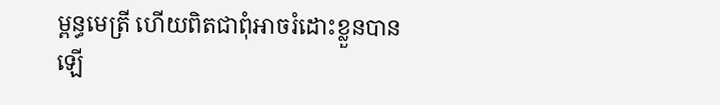ម្ពន្ធមេត្រី ហើយពិតជាពុំអាចរំដោះខ្លួនបានឡើ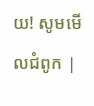យ! សូមមើលជំពូក |